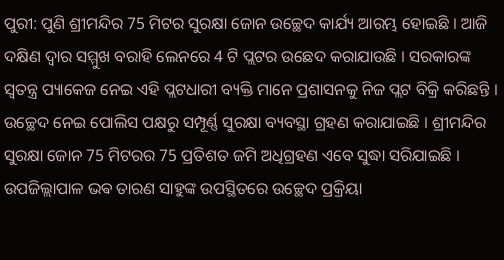ପୁରୀ: ପୁଣି ଶ୍ରୀମନ୍ଦିର 75 ମିଟର ସୁରକ୍ଷା ଜୋନ ଉଚ୍ଛେଦ କାର୍ଯ୍ୟ ଆରମ୍ଭ ହୋଇଛି । ଆଜି ଦକ୍ଷିଣ ଦ୍ବାର ସମ୍ମୁଖ ବରାହି ଲେନରେ 4 ଟି ପ୍ଲଟର ଉଛେଦ କରାଯାଉଛି । ସରକାରଙ୍କ ସ୍ବତନ୍ତ୍ର ପ୍ୟାକେଜ ନେଇ ଏହି ପ୍ଲଟଧାରୀ ବ୍ୟକ୍ତି ମାନେ ପ୍ରଶାସନକୁ ନିଜ ପ୍ଲଟ ବିକ୍ରି କରିଛନ୍ତି ।
ଉଚ୍ଛେଦ ନେଇ ପୋଲିସ ପକ୍ଷରୁ ସମ୍ପୂର୍ଣ୍ଣ ସୁରକ୍ଷା ବ୍ୟବସ୍ଥା ଗ୍ରହଣ କରାଯାଇଛି । ଶ୍ରୀମନ୍ଦିର ସୁରକ୍ଷା ଜୋନ 75 ମିଟରର 75 ପ୍ରତିଶତ ଜମି ଅଧିଗ୍ରହଣ ଏବେ ସୁଦ୍ଧା ସରିଯାଇଛି । ଉପଜିଲ୍ଲାପାଳ ଭଵ ତାରଣ ସାହୁଙ୍କ ଉପସ୍ଥିତରେ ଉଚ୍ଛେଦ ପ୍ରକ୍ରିୟା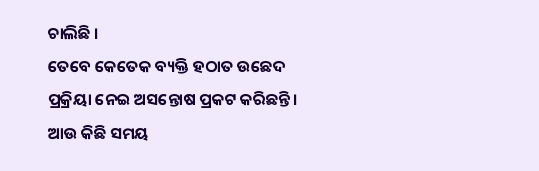ଚାଲିଛି ।
ତେବେ କେତେକ ବ୍ୟକ୍ତି ହଠାତ ଉଛେଦ ପ୍ରକ୍ରିୟା ନେଇ ଅସନ୍ତୋଷ ପ୍ରକଟ କରିଛନ୍ତି । ଆଉ କିଛି ସମୟ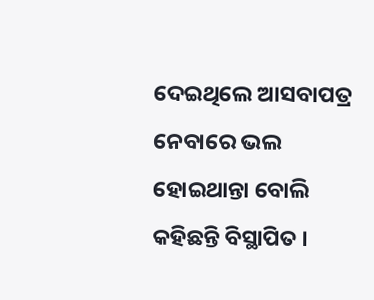ଦେଇଥିଲେ ଆସବାପତ୍ର ନେବାରେ ଭଲ ହୋଇଥାନ୍ତା ବୋଲି କହିଛନ୍ତି ବିସ୍ଥାପିତ ।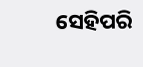ସେହିପରି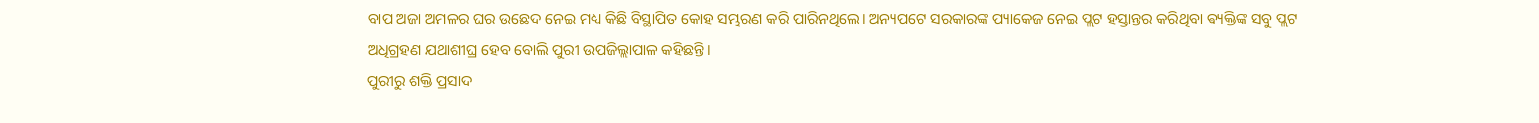ବାପ ଅଜା ଅମଳର ଘର ଉଛେଦ ନେଇ ମଧ୍ୟ କିଛି ବିସ୍ଥାପିତ କୋହ ସମ୍ଭରଣ କରି ପାରିନଥିଲେ। ଅନ୍ୟପଟେ ସରକାରଙ୍କ ପ୍ୟାକେଜ ନେଇ ପ୍ଲଟ ହସ୍ତାନ୍ତର କରିଥିବା ଵ୍ୟକ୍ତିଙ୍କ ସବୁ ପ୍ଲଟ ଅଧିଗ୍ରହଣ ଯଥାଶୀଘ୍ର ହେବ ବୋଲି ପୁରୀ ଉପଜିଲ୍ଲାପାଳ କହିଛନ୍ତି।
ପୁରୀରୁ ଶକ୍ତି ପ୍ରସାଦ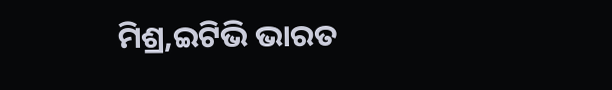ମିଶ୍ର,ଇଟିଭି ଭାରତ